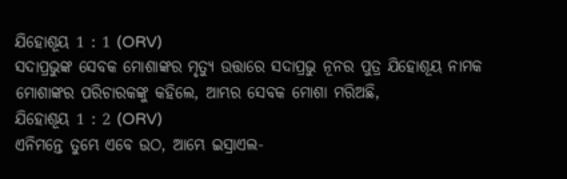ଯିହୋଶୂୟ 1 : 1 (ORV)
ସଦାପ୍ରଭୁଙ୍କ ସେବକ ମୋଶାଙ୍କର ମୃତ୍ୟୁ ଉତ୍ତାରେ ସଦାପ୍ରଭୁ ନୂନର ପୁତ୍ର ଯିହୋଶୂୟ ନାମକ ମୋଶାଙ୍କର ପରିଚାରକଙ୍କୁ କହିଲେ, ଆମ୍ଭର ସେବକ ମୋଶା ମରିଅଛି,
ଯିହୋଶୂୟ 1 : 2 (ORV)
ଏନିମନ୍ତେ ତୁମ୍ଭେ ଏବେ ଉଠ, ଆମ୍ଭେ ଇସ୍ରାଏଲ-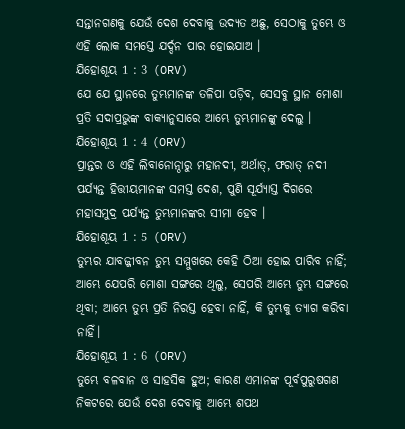ସନ୍ତାନଗଣକୁ ଯେଉଁ ଦେଶ ଦେବାକୁ ଉଦ୍ୟତ ଅଛୁ, ସେଠାକୁ ତୁମ୍ଭେ ଓ ଏହି ଲୋକ ସମସ୍ତେ ଯର୍ଦ୍ଦନ ପାର ହୋଇଯାଅ ।
ଯିହୋଶୂୟ 1 : 3 (ORV)
ଯେ ଯେ ସ୍ଥାନରେ ତୁମ୍ଭମାନଙ୍କ ତଳିପା ପଡ଼ିବ, ସେସବୁ ସ୍ଥାନ ମୋଶା ପ୍ରତି ସଦାପ୍ରଭୁଙ୍କ ବାକ୍ୟାନୁସାରେ ଆମ୍ଭେ ତୁମ୍ଭମାନଙ୍କୁ ଦେଲୁ ।
ଯିହୋଶୂୟ 1 : 4 (ORV)
ପ୍ରାନ୍ତର ଓ ଏହି ଲିବାନୋନ୍ଠାରୁ ମହାନଦୀ, ଅର୍ଥାତ୍, ଫରାତ୍ ନଦୀ ପର୍ଯ୍ୟନ୍ତ ହିତ୍ତୀୟମାନଙ୍କ ସମସ୍ତ ଦେଶ, ପୁଣି ସୂର୍ଯ୍ୟାସ୍ତ ଦିଗରେ ମହାସମୁଦ୍ର ପର୍ଯ୍ୟନ୍ତ ତୁମ୍ଭମାନଙ୍କର ସୀମା ହେବ ।
ଯିହୋଶୂୟ 1 : 5 (ORV)
ତୁମ୍ଭର ଯାବଜ୍ଜୀବନ ତୁମ୍ଭ ସମ୍ମୁଖରେ କେହି ଠିଆ ହୋଇ ପାରିବ ନାହିଁ; ଆମ୍ଭେ ଯେପରି ମୋଶା ସଙ୍ଗରେ ଥିଲୁ, ସେପରି ଆମ୍ଭେ ତୁମ୍ଭ ସଙ୍ଗରେ ଥିବା; ଆମ୍ଭେ ତୁମ୍ଭ ପ୍ରତି ନିରସ୍ତ ହେବା ନାହିଁ, କି ତୁମ୍ଭକୁ ତ୍ୟାଗ କରିବା ନାହିଁ।
ଯିହୋଶୂୟ 1 : 6 (ORV)
ତୁମ୍ଭେ ବଳବାନ ଓ ସାହସିକ ହୁଅ; କାରଣ ଏମାନଙ୍କ ପୂର୍ବପୁରୁଷଗଣ ନିକଟରେ ଯେଉଁ ଦେଶ ଦେବାକୁ ଆମ୍ଭେ ଶପଥ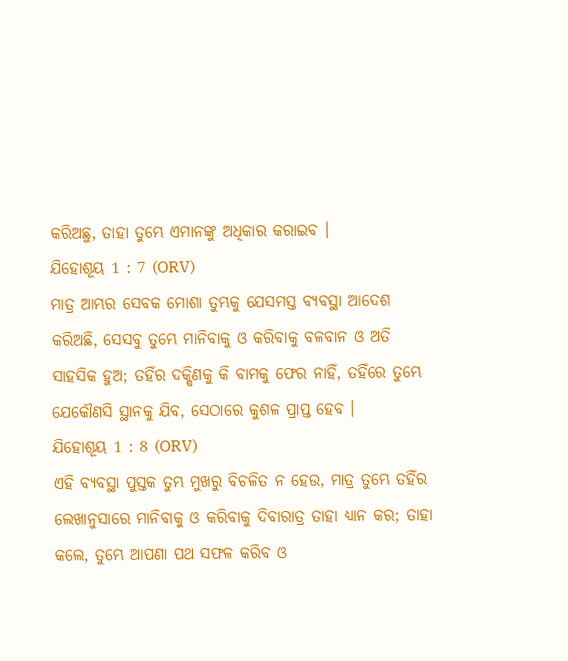କରିଅଛୁ, ତାହା ତୁମ୍ଭେ ଏମାନଙ୍କୁ ଅଧିକାର କରାଇବ ।
ଯିହୋଶୂୟ 1 : 7 (ORV)
ମାତ୍ର ଆମ୍ଭର ସେବକ ମୋଶା ତୁମ୍ଭକୁ ଯେସମସ୍ତ ବ୍ୟବସ୍ଥା ଆଦେଶ କରିଅଛି, ସେସବୁ ତୁମ୍ଭେ ମାନିବାକୁ ଓ କରିବାକୁ ବଳବାନ ଓ ଅତି ସାହସିକ ହୁଅ; ତହିଁର ଦକ୍ଷିଣକୁ କି ବାମକୁ ଫେର ନାହିଁ, ତହିଁରେ ତୁମ୍ଭେ ଯେକୌଣସି ସ୍ଥାନକୁ ଯିବ, ସେଠାରେ କୁଶଳ ପ୍ରାପ୍ତ ହେବ ।
ଯିହୋଶୂୟ 1 : 8 (ORV)
ଏହି ବ୍ୟବସ୍ଥା ପୁସ୍ତକ ତୁମ୍ଭ ମୁଖରୁ ବିଚଳିତ ନ ହେଉ, ମାତ୍ର ତୁମ୍ଭେ ତହିଁର ଲେଖାନୁସାରେ ମାନିବାକୁ ଓ କରିବାକୁ ଦିବାରାତ୍ର ତାହା ଧ୍ୟାନ କର; ତାହା କଲେ, ତୁମ୍ଭେ ଆପଣା ପଥ ସଫଳ କରିବ ଓ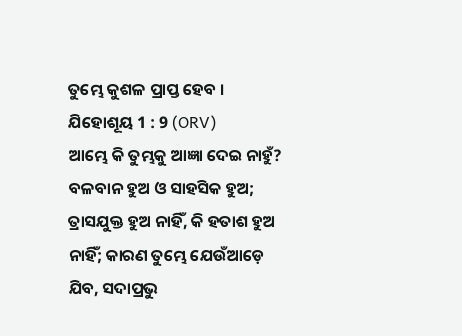ତୁମ୍ଭେ କୁଶଳ ପ୍ରାପ୍ତ ହେବ ।
ଯିହୋଶୂୟ 1 : 9 (ORV)
ଆମ୍ଭେ କି ତୁମ୍ଭକୁ ଆଜ୍ଞା ଦେଇ ନାହୁଁ? ବଳବାନ ହୁଅ ଓ ସାହସିକ ହୁଅ; ତ୍ରାସଯୁକ୍ତ ହୁଅ ନାହିଁ, କି ହତାଶ ହୁଅ ନାହିଁ; କାରଣ ତୁମ୍ଭେ ଯେଉଁଆଡ଼େ ଯିବ, ସଦାପ୍ରଭୁ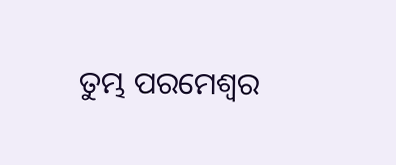ତୁମ୍ଭ ପରମେଶ୍ଵର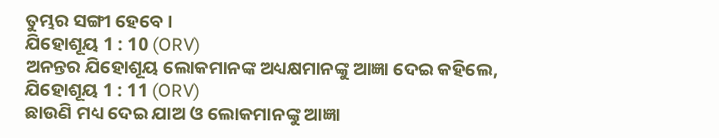ତୁମ୍ଭର ସଙ୍ଗୀ ହେବେ ।
ଯିହୋଶୂୟ 1 : 10 (ORV)
ଅନନ୍ତର ଯିହୋଶୂୟ ଲୋକମାନଙ୍କ ଅଧ୍ୟକ୍ଷମାନଙ୍କୁ ଆଜ୍ଞା ଦେଇ କହିଲେ,
ଯିହୋଶୂୟ 1 : 11 (ORV)
ଛାଉଣି ମଧ୍ୟ ଦେଇ ଯାଅ ଓ ଲୋକମାନଙ୍କୁ ଆଜ୍ଞା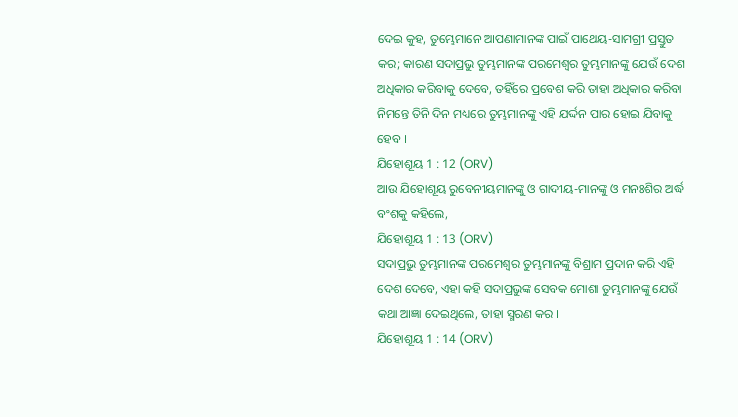ଦେଇ କୁହ, ତୁମ୍ଭେମାନେ ଆପଣାମାନଙ୍କ ପାଇଁ ପାଥେୟ-ସାମଗ୍ରୀ ପ୍ରସ୍ତୁତ କର; କାରଣ ସଦାପ୍ରଭୁ ତୁମ୍ଭମାନଙ୍କ ପରମେଶ୍ଵର ତୁମ୍ଭମାନଙ୍କୁ ଯେଉଁ ଦେଶ ଅଧିକାର କରିବାକୁ ଦେବେ, ତହିଁରେ ପ୍ରବେଶ କରି ତାହା ଅଧିକାର କରିବା ନିମନ୍ତେ ତିନି ଦିନ ମଧ୍ୟରେ ତୁମ୍ଭମାନଙ୍କୁ ଏହି ଯର୍ଦ୍ଦନ ପାର ହୋଇ ଯିବାକୁ ହେବ ।
ଯିହୋଶୂୟ 1 : 12 (ORV)
ଆଉ ଯିହୋଶୂୟ ରୁବେନୀୟମାନଙ୍କୁ ଓ ଗାଦୀୟ-ମାନଙ୍କୁ ଓ ମନଃଶିର ଅର୍ଦ୍ଧ ବଂଶକୁ କହିଲେ,
ଯିହୋଶୂୟ 1 : 13 (ORV)
ସଦାପ୍ରଭୁ ତୁମ୍ଭମାନଙ୍କ ପରମେଶ୍ଵର ତୁମ୍ଭମାନଙ୍କୁ ବିଶ୍ରାମ ପ୍ରଦାନ କରି ଏହି ଦେଶ ଦେବେ, ଏହା କହି ସଦାପ୍ରଭୁଙ୍କ ସେବକ ମୋଶା ତୁମ୍ଭମାନଙ୍କୁ ଯେଉଁ କଥା ଆଜ୍ଞା ଦେଇଥିଲେ, ତାହା ସ୍ମରଣ କର ।
ଯିହୋଶୂୟ 1 : 14 (ORV)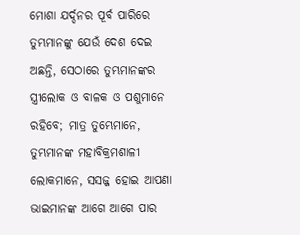ମୋଶା ଯର୍ଦ୍ଦନର ପୂର୍ବ ପାରିରେ ତୁମ୍ଭମାନଙ୍କୁ ଯେଉଁ ଦେଶ ଦେଇ ଅଛନ୍ତି, ସେଠାରେ ତୁମ୍ଭମାନଙ୍କର ସ୍ତ୍ରୀଲୋକ ଓ ବାଳକ ଓ ପଶୁମାନେ ରହିବେ; ମାତ୍ର ତୁମ୍ଭେମାନେ, ତୁମ୍ଭମାନଙ୍କ ମହାବିକ୍ରମଶାଳୀ ଲୋକମାନେ, ସସଜ୍ଜ ହୋଇ ଆପଣା ଭାଇମାନଙ୍କ ଆଗେ ଆଗେ ପାର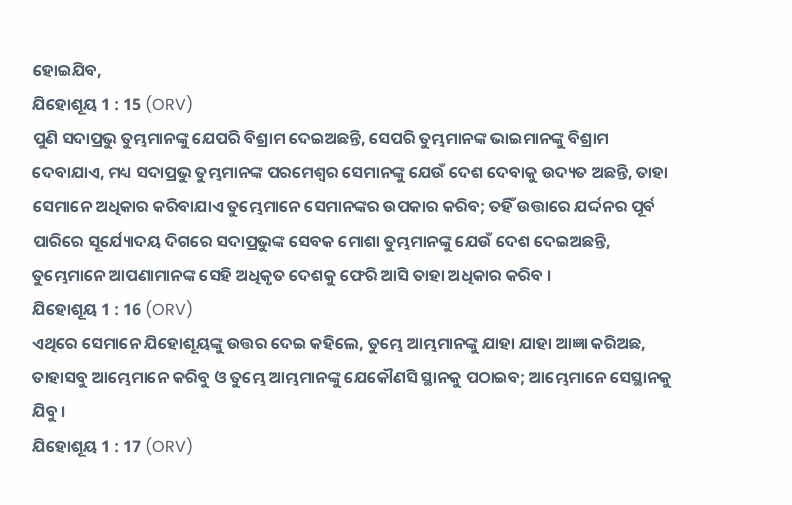ହୋଇଯିବ,
ଯିହୋଶୂୟ 1 : 15 (ORV)
ପୁଣି ସଦାପ୍ରଭୁ ତୁମ୍ଭମାନଙ୍କୁ ଯେପରି ବିଶ୍ରାମ ଦେଇଅଛନ୍ତି, ସେପରି ତୁମ୍ଭମାନଙ୍କ ଭାଇମାନଙ୍କୁ ବିଶ୍ରାମ ଦେବାଯାଏ, ମଧ୍ୟ ସଦାପ୍ରଭୁ ତୁମ୍ଭମାନଙ୍କ ପରମେଶ୍ଵର ସେମାନଙ୍କୁ ଯେଉଁ ଦେଶ ଦେବାକୁ ଉଦ୍ୟତ ଅଛନ୍ତି, ତାହା ସେମାନେ ଅଧିକାର କରିବାଯାଏ ତୁମ୍ଭେମାନେ ସେମାନଙ୍କର ଉପକାର କରିବ; ତହିଁ ଉତ୍ତାରେ ଯର୍ଦ୍ଦନର ପୂର୍ବ ପାରିରେ ସୂର୍ଯ୍ୟୋଦୟ ଦିଗରେ ସଦାପ୍ରଭୁଙ୍କ ସେବକ ମୋଶା ତୁମ୍ଭମାନଙ୍କୁ ଯେଉଁ ଦେଶ ଦେଇଅଛନ୍ତି, ତୁମ୍ଭେମାନେ ଆପଣାମାନଙ୍କ ସେହି ଅଧିକୃତ ଦେଶକୁ ଫେରି ଆସି ତାହା ଅଧିକାର କରିବ ।
ଯିହୋଶୂୟ 1 : 16 (ORV)
ଏଥିରେ ସେମାନେ ଯିହୋଶୂୟଙ୍କୁ ଉତ୍ତର ଦେଇ କହିଲେ, ତୁମ୍ଭେ ଆମ୍ଭମାନଙ୍କୁ ଯାହା ଯାହା ଆଜ୍ଞା କରିଅଛ, ତାହାସବୁ ଆମ୍ଭେମାନେ କରିବୁ ଓ ତୁମ୍ଭେ ଆମ୍ଭମାନଙ୍କୁ ଯେକୌଣସି ସ୍ଥାନକୁ ପଠାଇବ; ଆମ୍ଭେମାନେ ସେସ୍ଥାନକୁ ଯିବୁ ।
ଯିହୋଶୂୟ 1 : 17 (ORV)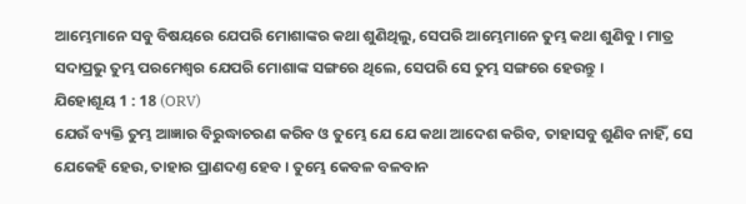ଆମ୍ଭେମାନେ ସବୁ ବିଷୟରେ ଯେପରି ମୋଶାଙ୍କର କଥା ଶୁଣିଥିଲୁ, ସେପରି ଆମ୍ଭେମାନେ ତୁମ୍ଭ କଥା ଶୁଣିବୁ । ମାତ୍ର ସଦାପ୍ରଭୁ ତୁମ୍ଭ ପରମେଶ୍ଵର ଯେପରି ମୋଶାଙ୍କ ସଙ୍ଗରେ ଥିଲେ, ସେପରି ସେ ତୁମ୍ଭ ସଙ୍ଗରେ ହେଉନ୍ତୁ ।
ଯିହୋଶୂୟ 1 : 18 (ORV)
ଯେଉଁ ବ୍ୟକ୍ତି ତୁମ୍ଭ ଆଜ୍ଞାର ବିରୁଦ୍ଧାଚରଣ କରିବ ଓ ତୁମ୍ଭେ ଯେ ଯେ କଥା ଆଦେଶ କରିବ, ତାହାସବୁ ଶୁଣିବ ନାହିଁ, ସେ ଯେକେହି ହେଉ, ତାହାର ପ୍ରାଣଦଣ୍ତ ହେବ । ତୁମ୍ଭେ କେବଳ ବଳବାନ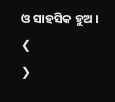ଓ ସାହସିକ ହୁଅ ।
❮
❯